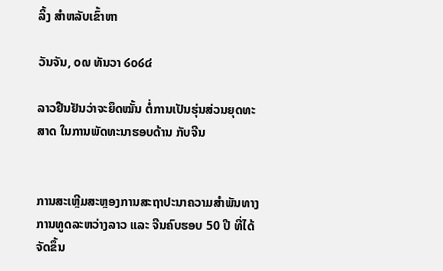ລິ້ງ ສຳຫລັບເຂົ້າຫາ

ວັນຈັນ, ໐໙ ທັນວາ ໒໐໒໔

ລາວຢືນຢັນວ່າຈະຍຶດໝັ້ນ ຕໍ່ການເປັນຮຸ່ນສ່ວນຍຸດທະສາດ ໃນການພັດທະນາຮອບດ້ານ ກັບຈີນ


ການສະເຫຼີມສະຫຼອງການສະຖາປະນາຄວາມສໍາພັນທາງການທູດລະຫວ່າງລາວ ແລະ ຈີນຄົບຮອບ 50 ປີ ທີ່ໄດ້ຈັດຂຶ້ນ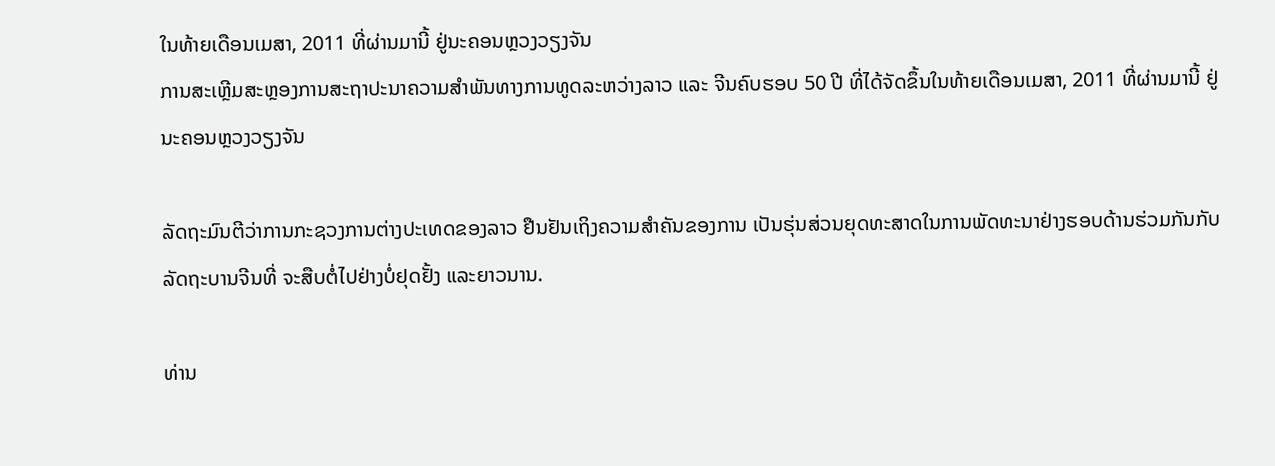ໃນທ້າຍເດືອນເມສາ, 2011 ທີ່ຜ່ານມານີ້ ຢູ່ນະຄອນຫຼວງວຽງຈັນ
ການສະເຫຼີມສະຫຼອງການສະຖາປະນາຄວາມສໍາພັນທາງການທູດລະຫວ່າງລາວ ແລະ ຈີນຄົບຮອບ 50 ປີ ທີ່ໄດ້ຈັດຂຶ້ນໃນທ້າຍເດືອນເມສາ, 2011 ທີ່ຜ່ານມານີ້ ຢູ່ນະຄອນຫຼວງວຽງຈັນ

ລັດຖະມົນຕີວ່າການກະຊວງການຕ່າງປະເທດຂອງລາວ ຢືນຢັນເຖິງຄວາມສໍາຄັນຂອງການ ເປັນຮຸ່ນສ່ວນຍຸດທະສາດໃນການພັດທະນາຢ່າງຮອບດ້ານຮ່ວມກັນກັບລັດຖະບານຈີນທີ່ ຈະສືບຕໍ່ໄປຢ່າງບໍ່ຢຸດຢັ້ງ ແລະຍາວນານ.

ທ່ານ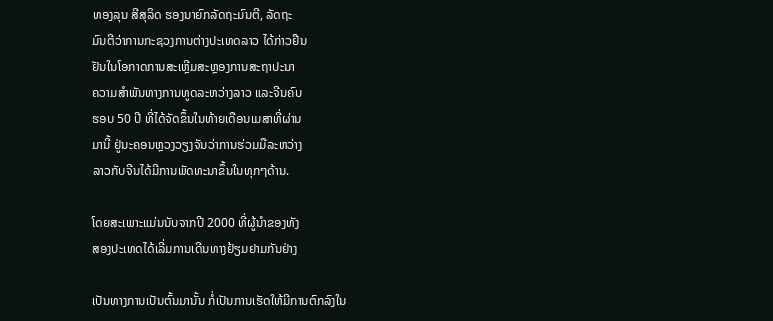ທອງລຸນ ສີສຸລິດ ຮອງນາຍົກລັດຖະມົນຕີ, ລັດຖະ
ມົນຕີວ່າການກະຊວງການຕ່າງປະເທດລາວ ໄດ້ກ່າວຢືນ
ຢັນໃນໂອກາດການສະເຫຼີມສະຫຼອງການສະຖາປະນາ
ຄວາມສໍາພັນທາງການທູດລະຫວ່າງລາວ ແລະຈີນຄົບ
ຮອບ 50 ປີ ທີ່ໄດ້ຈັດຂຶ້ນໃນທ້າຍເດືອນເມສາທີ່ຜ່ານ
ມານີ້ ຢູ່ນະຄອນຫຼວງວຽງຈັນວ່າການຮ່ວມມືລະຫວ່າງ
ລາວກັບຈີນໄດ້ມີການພັດທະນາຂຶ້ນໃນທຸກໆດ້ານ.

ໂດຍສະເພາະແມ່ນນັບຈາກປີ 2000 ທີ່ຜູ້ນໍາຂອງທັງ
ສອງປະເທດໄດ້ເລີ່ມການເດີນທາງຢ້ຽມຢາມກັນຢ່າງ

ເປັນທາງການເປັນຕົ້ນມານັ້ນ ກໍ່ເປັນການເຮັດໃຫ້ມີການຕົກລົງໃນ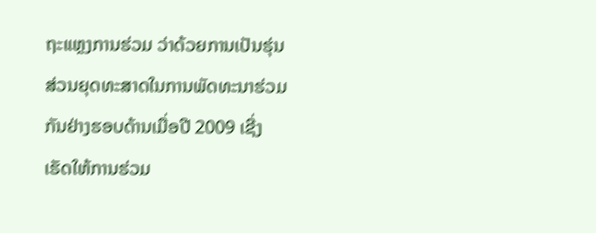ຖະແຫຼງການຮ່ວມ ວ່າດ້ວຍການເປັນຮຸ່ນສ່ວນຍຸດທະສາດໃນການພັດທະນາຮ່ວມກັນຢ່າງຮອບດ້ານເມື່ອປີ 2009 ເຊີ່ງເຮັດໃຫ້ການຮ່ວມ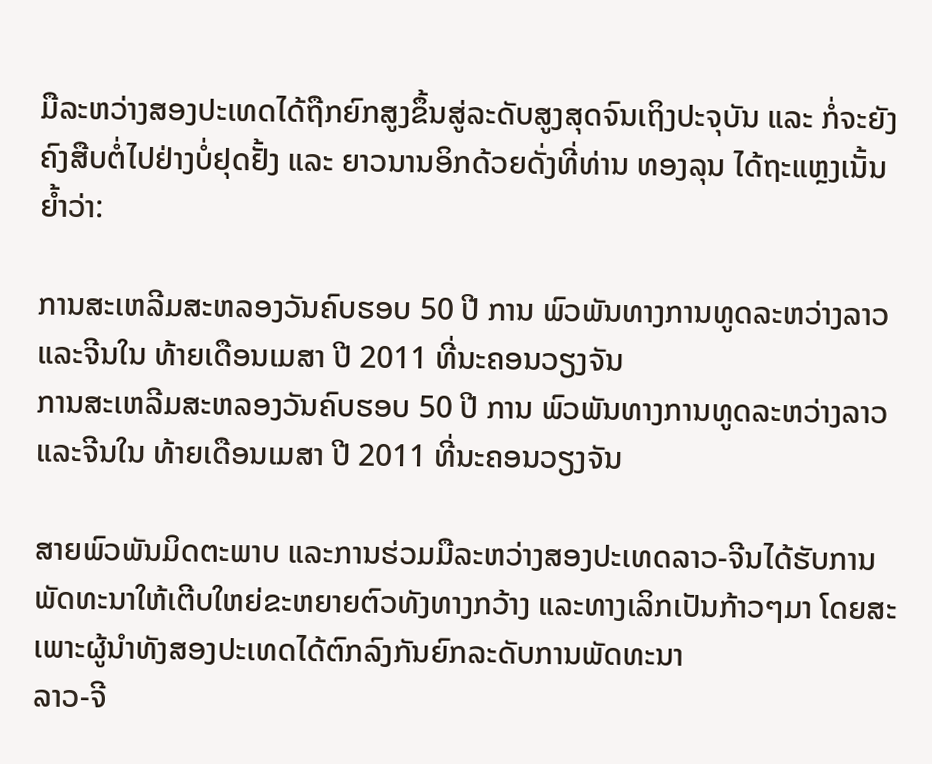ມືລະຫວ່າງສອງປະເທດໄດ້ຖືກຍົກສູງຂຶ້ນສູ່ລະດັບສູງສຸດຈົນເຖິງປະຈຸບັນ ແລະ ກໍ່ຈະຍັງຄົງສືບຕໍ່ໄປຢ່າງບໍ່ຢຸດຢັ້ງ ແລະ ຍາວນານອິກດ້ວຍດັ່ງທີ່ທ່ານ ທອງລຸນ ໄດ້ຖະແຫຼງເນັ້ນຍໍ້າວ່າ:

ການສະເຫລີມສະຫລອງວັນຄົບຮອບ 50 ປີ ການ ພົວພັນທາງການທູດລະຫວ່າງລາວ ແລະຈີນໃນ ທ້າຍເດືອນເມສາ ປີ 2011 ທີ່ນະຄອນວຽງຈັນ
ການສະເຫລີມສະຫລອງວັນຄົບຮອບ 50 ປີ ການ ພົວພັນທາງການທູດລະຫວ່າງລາວ ແລະຈີນໃນ ທ້າຍເດືອນເມສາ ປີ 2011 ທີ່ນະຄອນວຽງຈັນ

ສາຍພົວພັນມິດຕະພາບ ແລະການຮ່ວມມືລະຫວ່າງສອງປະເທດລາວ-ຈີນໄດ້ຮັບການພັດທະນາໃຫ້ເຕີບໃຫຍ່ຂະຫຍາຍຕົວທັງທາງກວ້າງ ແລະທາງເລິກເປັນກ້າວໆມາ ໂດຍສະເພາະຜູ້ນໍາທັງສອງປະເທດໄດ້ຕົກລົງກັນຍົກລະດັບການພັດທະນາ
ລາວ-ຈີ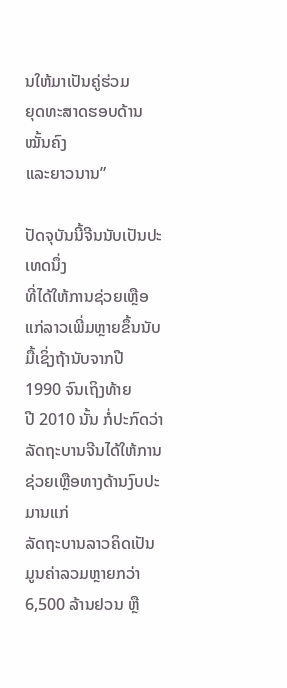ນໃຫ້ມາເປັນຄູ່ຮ່ວມ
ຍຸດທະສາດຮອບດ້ານໝັ້ນຄົງ
ແລະຍາວນານ”

ປັດຈຸບັນນີ້ຈີນນັບເປັນປະເທດນຶ່ງ
ທີ່ໄດ້ໃຫ້ການຊ່ວຍເຫຼືອແກ່ລາວເພີ່ມຫຼາຍຂຶ້ນນັບມື້ເຊິ່ງຖ້ານັບຈາກປີ 1990 ຈົນເຖິງທ້າຍ
ປີ 2010 ນັ້ນ ກໍ່ປະກົດວ່າລັດຖະບານຈີນໄດ້ໃຫ້ການຊ່ວຍເຫຼືອທາງດ້ານງົບປະມານແກ່
ລັດຖະບານລາວຄິດເປັນມູນຄ່າລວມຫຼາຍກວ່າ 6,500 ລ້ານຢວນ ຫຼື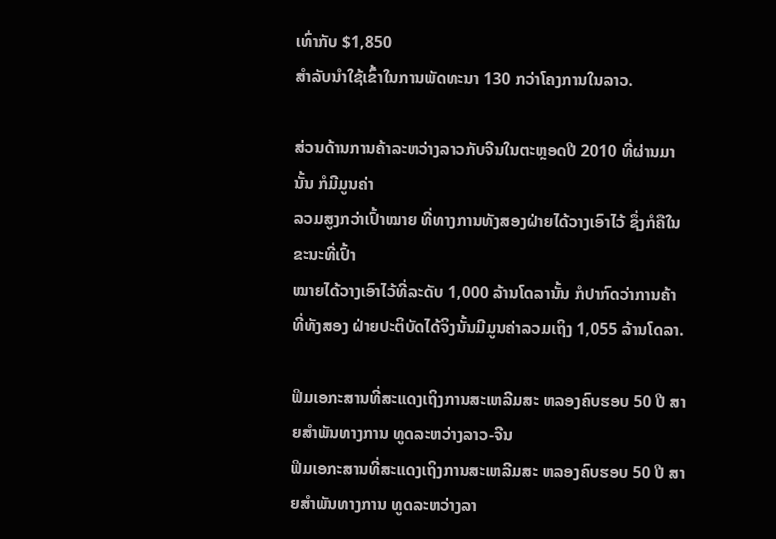ເທົ່າກັບ $1,850
ສໍາລັບນໍາໃຊ້ເຂົ້າໃນການພັດທະນາ 130 ກວ່າໂຄງການໃນລາວ.

ສ່ວນດ້ານການຄ້າລະຫວ່າງລາວກັບຈີນໃນຕະຫຼອດປີ 2010 ທີ່ຜ່ານມານັ້ນ ກໍມີມູນຄ່າ
ລວມສູງກວ່າເປົ້າໝາຍ ທີ່ທາງການທັງສອງຝ່າຍໄດ້ວາງເອົາໄວ້ ຊຶ່ງກໍຄືໃນຂະນະທີ່ເປົ້າ
ໝາຍໄດ້ວາງເອົາໄວ້ທີ່ລະດັບ 1,000 ລ້ານໂດລານັ້ນ ກໍປາກົດວ່າການຄ້າ ທີ່ທັງສອງ ຝ່າຍປະຕິບັດໄດ້ຈິງນັ້ນມີມູນຄ່າລວມເຖິງ 1,055 ລ້ານໂດລາ.

ຟິມເອກະສານທີ່ສະແດງເຖິງການສະເຫລີມສະ ຫລອງຄົບຮອບ 50 ປີ ສາຍສໍາພັນທາງການ ທູດລະຫວ່າງລາວ-ຈີນ
ຟິມເອກະສານທີ່ສະແດງເຖິງການສະເຫລີມສະ ຫລອງຄົບຮອບ 50 ປີ ສາຍສໍາພັນທາງການ ທູດລະຫວ່າງລາ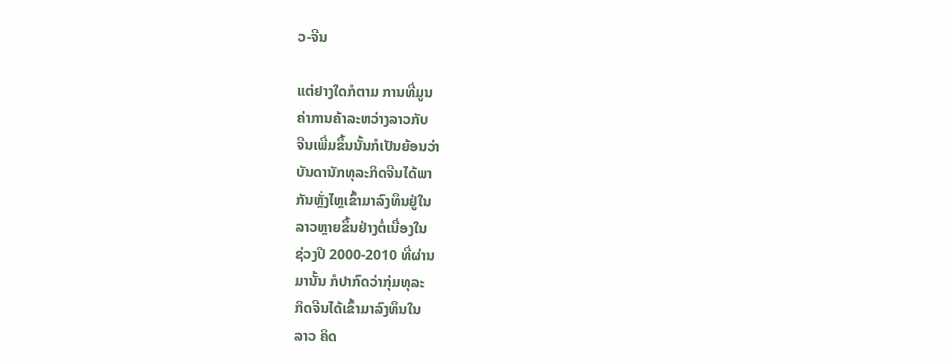ວ-ຈີນ

ແຕ່ຢາງໃດກໍຕາມ ການທີ່ມູນ
ຄ່າການຄ້າລະຫວ່າງລາວກັບ
ຈີນເພີ່ມຂຶ້ນນັ້ນກໍເປັນຍ້ອນວ່າ
ບັນດານັກທຸລະກິດຈີນໄດ້ພາ
ກັນຫຼັ່ງໄຫຼເຂົ້າມາລົງທຶນຢູ່ໃນ
ລາວຫຼາຍຂຶ້ນຢ່າງຕໍ່ເນື່ອງໃນ
ຊ່ວງປີ 2000-2010 ທີ່ຜ່ານ
ມານັ້ນ ກໍປາກົດວ່າກຸ່ມທຸລະ
ກິດຈີນໄດ້ເຂົ້າມາລົງທຶນໃນ
ລາວ ຄິດ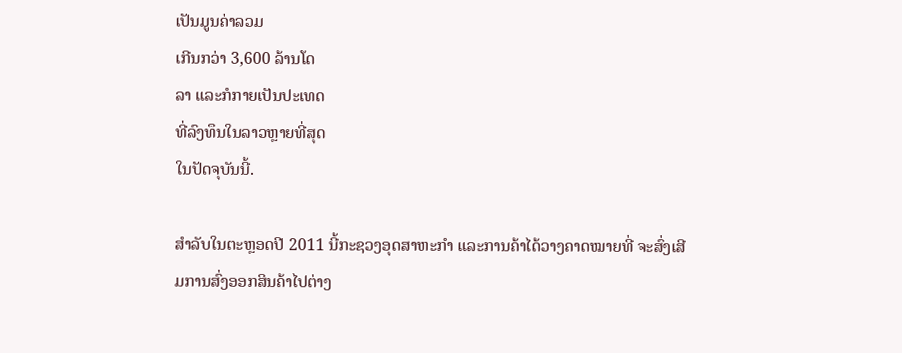ເປັນມູນຄ່າລວມ
ເກີນກວ່າ 3,600 ລ້ານໂດ
ລາ ແລະກໍກາຍເປັນປະເທດ
ທີ່ລົງທຶນໃນລາວຫຼາຍທີ່ສຸດ
ໃນປັດຈຸບັນນີ້.

ສໍາລັບໃນຕະຫຼອດປີ 2011 ນີ້ກະຊວງອຸດສາຫະກໍາ ແລະການຄ້າໄດ້ວາງຄາດໝາຍທີ່ ຈະສົ່ງເສີມການສົ່ງອອກສິນຄ້າໄປຕ່າງ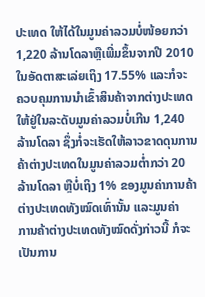ປະເທດ ໃຫ້ໄດ້ໃນມູນຄ່າລວມບໍ່ໜ້ອຍກວ່າ
1,220 ລ້ານໂດລາຫຼືເພີ່ມຂຶ້ນຈາກປີ 2010 ໃນອັດຕາສະເລ່ຍເຖິງ 17.55% ແລະກໍຈະ
ຄວບຄຸມການນໍາເຂົ້າສິນຄ້າຈາກຕ່າງປະເທດ ໃຫ້ຢູ່ໃນລະດັບມູນຄ່າລວມບໍ່ເກີນ 1,240
ລ້ານໂດລາ ຊຶ່ງກໍ່ຈະເຮັດໃຫ້ລາວຂາດດຸນການຄ້າຕ່າງປະເທດໃນມູນຄ່າລວມຕໍ່າກວ່າ 20
ລ້ານໂດລາ ຫຼືບໍ່ເຖິງ 1% ຂອງມູນຄ່າການຄ້າຕ່າງປະເທດທັງໝົດເທົ່ານັ້ນ ແລະມູນຄ່າ
ການຄ້າຕ່າງປະເທດທັງໝົດດັ່ງກ່າວນີ້ ກໍຈະເປັນການ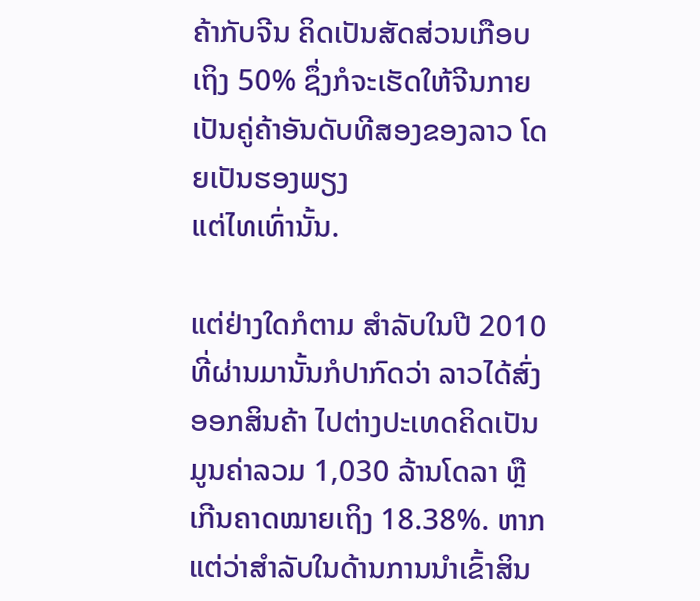ຄ້າກັບຈີນ ຄິດເປັນສັດສ່ວນເກືອບ
ເຖິງ 50% ຊຶ່ງກໍຈະເຮັດໃຫ້ຈີນກາຍເປັນຄູ່ຄ້າອັນດັບທີສອງຂອງລາວ ໂດຍເປັນຮອງພຽງ
ແຕ່ໄທເທົ່ານັ້ນ.

ແຕ່ຢ່າງໃດກໍຕາມ ສໍາລັບໃນປີ 2010 ທີ່ຜ່ານມານັ້ນກໍປາກົດວ່າ ລາວໄດ້ສົ່ງອອກສິນຄ້າ ໄປຕ່າງປະເທດຄິດເປັນມູນຄ່າລວມ 1,030 ລ້ານໂດລາ ຫຼືເກີນຄາດໝາຍເຖິງ 18.38%. ຫາກແຕ່ວ່າສໍາລັບໃນດ້ານການນໍາເຂົ້າສິນ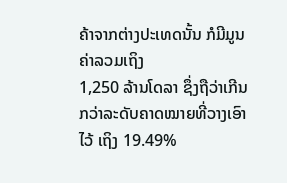ຄ້າຈາກຕ່າງປະເທດນັ້ນ ກໍມີມູນຄ່າລວມເຖິງ
1,250 ລ້ານໂດລາ ຊຶ່ງຖືວ່າເກີນກວ່າລະດັບຄາດໝາຍທີ່ວາງເອົາໄວ້ ເຖິງ 19.49%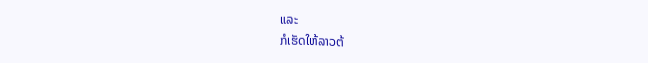ແລະ
ກໍເຮັດໃຫ້ລາວຕ້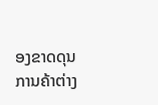ອງຂາດດຸນການຄ້າຕ່າງ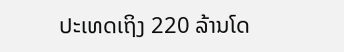ປະເທດເຖິງ 220 ລ້ານໂດ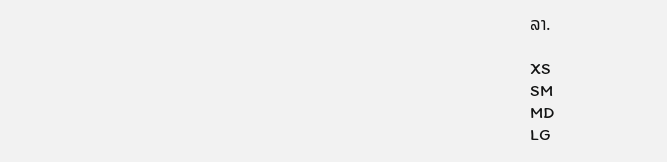ລາ.

XS
SM
MD
LG